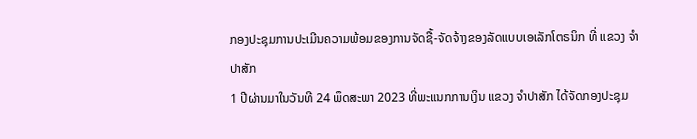ກອງປະຊຸມການປະເມີນຄວາມພ້ອມຂອງການຈັດຊື້-ຈັດຈ້າງຂອງລັດແບບເອເລັກໂຕຣນິກ ທີ່ ແຂວງ ຈໍາປາສັກ
1 ປີຜ່ານມາໃນວັນທີ 24 ພຶດສະພາ 2023 ທີ່ພະແນກການເງິນ ແຂວງ ຈໍາປາສັກ ໄດ້ຈັດກອງປະຊຸມ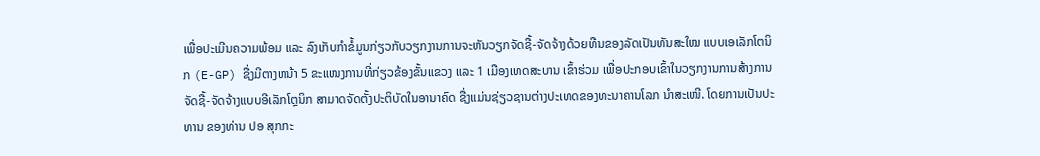ເພື່ອປະເມີນຄວາມພ້ອມ ແລະ ລົງເກັບກໍາຂໍ້ມູນກ່ຽວກັບວຽກງານການຈະຫັນວຽກຈັດຊື້-ຈັດຈ້າງດ້ວຍທືນຂອງລັດເປັນທັນສະໃໝ ແບບເອເລັກໂຕນິກ (E-GP) ຊື່ງມີຕາງຫນ້າ 5 ຂະແໜງການທີ່ກ່ຽວຂ້ອງຂັ້ນແຂວງ ແລະ 1 ເມືອງເທດສະບານ ເຂົ້າຮ່ວມ ເພື່ອປະກອບເຂົ້າໃນວຽກງານການສ້າງການຈັດຊື້-ຈັດຈ້າງແບບອີເລັກໂຕຼນິກ ສາມາດຈັດຕັ້ງປະຕິບັດໃນອານາຄົດ ຊື່ງແມ່ນຊ່ຽວຊານຕ່າງປະເທດຂອງທະນາຄານໂລກ ນໍາສະເໜີ. ໂດຍການເປັນປະທານ ຂອງທ່ານ ປອ ສຸກກະ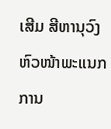ເສີມ ສີຫານຸວົງ ຫົວໜ້າພະແນກການ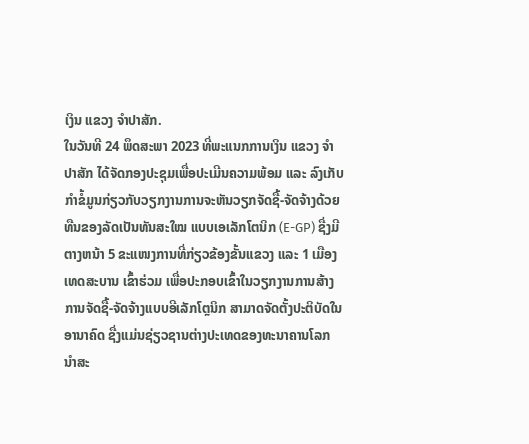ເງິນ ແຂວງ ຈໍາປາສັກ.
ໃນວັນທີ 24 ພຶດສະພາ 2023 ທີ່ພະແນກການເງິນ ແຂວງ ຈໍາປາສັກ ໄດ້ຈັດກອງປະຊຸມເພື່ອປະເມີນຄວາມພ້ອມ ແລະ ລົງເກັບກໍາຂໍ້ມູນກ່ຽວກັບວຽກງານການຈະຫັນວຽກຈັດຊື້-ຈັດຈ້າງດ້ວຍທືນຂອງລັດເປັນທັນສະໃໝ ແບບເອເລັກໂຕນິກ (E-GP) ຊື່ງມີຕາງຫນ້າ 5 ຂະແໜງການທີ່ກ່ຽວຂ້ອງຂັ້ນແຂວງ ແລະ 1 ເມືອງເທດສະບານ ເຂົ້າຮ່ວມ ເພື່ອປະກອບເຂົ້າໃນວຽກງານການສ້າງການຈັດຊື້-ຈັດຈ້າງແບບອີເລັກໂຕຼນິກ ສາມາດຈັດຕັ້ງປະຕິບັດໃນອານາຄົດ ຊື່ງແມ່ນຊ່ຽວຊານຕ່າງປະເທດຂອງທະນາຄານໂລກ ນໍາສະ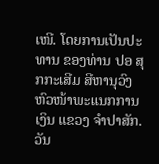ເໜີ. ໂດຍການເປັນປະທານ ຂອງທ່ານ ປອ ສຸກກະເສີມ ສີຫານຸວົງ ຫົວໜ້າພະແນກການເງິນ ແຂວງ ຈໍາປາສັກ.
ວັນ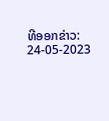ທີອອກຂ່າວ: 24-05-2023